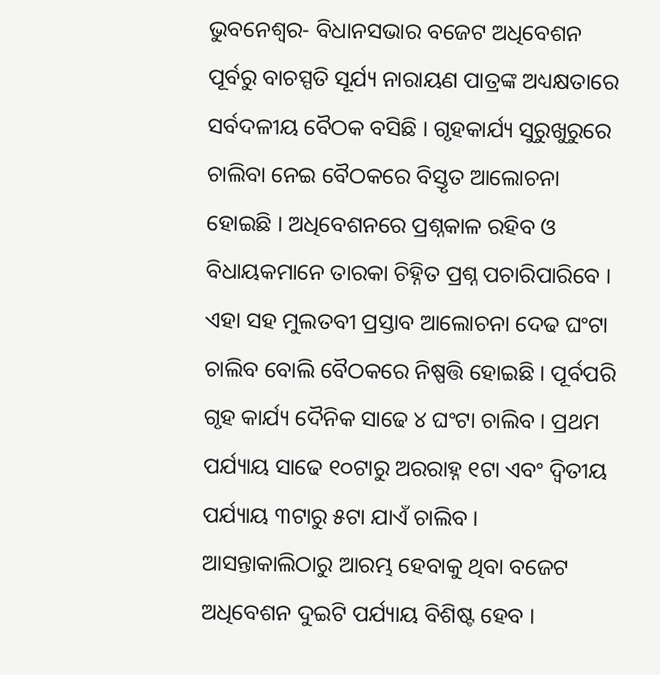ଭୁବନେଶ୍ୱର- ବିଧାନସଭାର ବଜେଟ ଅଧିବେଶନ ପୂର୍ବରୁ ବାଚସ୍ପତି ସୂର୍ଯ୍ୟ ନାରାୟଣ ପାତ୍ରଙ୍କ ଅଧ୍ୟକ୍ଷତାରେ ସର୍ବଦଳୀୟ ବୈଠକ ବସିଛି । ଗୃହକାର୍ଯ୍ୟ ସୁରୁଖୁରୁରେ ଚାଲିବା ନେଇ ବୈଠକରେ ବିସ୍ତୃତ ଆଲୋଚନା ହୋଇଛି । ଅଧିବେଶନରେ ପ୍ରଶ୍ନକାଳ ରହିବ ଓ ବିଧାୟକମାନେ ତାରକା ଚିହ୍ନିତ ପ୍ରଶ୍ନ ପଚାରିପାରିବେ । ଏହା ସହ ମୁଲତବୀ ପ୍ରସ୍ତାବ ଆଲୋଚନା ଦେଢ ଘଂଟା ଚାଲିବ ବୋଲି ବୈଠକରେ ନିଷ୍ପତ୍ତି ହୋଇଛି । ପୂର୍ବପରି ଗୃହ କାର୍ଯ୍ୟ ଦୈନିକ ସାଢେ ୪ ଘଂଟା ଚାଲିବ । ପ୍ରଥମ ପର୍ଯ୍ୟାୟ ସାଢେ ୧୦ଟାରୁ ଅରରାହ୍ନ ୧ଟା ଏବଂ ଦ୍ୱିତୀୟ ପର୍ଯ୍ୟାୟ ୩ଟାରୁ ୫ଟା ଯାଏଁ ଚାଲିବ ।
ଆସନ୍ତାକାଲିଠାରୁ ଆରମ୍ଭ ହେବାକୁ ଥିବା ବଜେଟ ଅଧିବେଶନ ଦୁଇଟି ପର୍ଯ୍ୟାୟ ବିଶିଷ୍ଟ ହେବ ।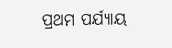ପ୍ରଥମ ପର୍ଯ୍ୟାୟ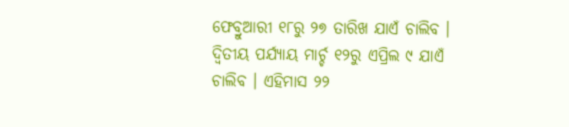ଫେବ୍ରୁଆରୀ ୧୮ରୁ ୨୭ ତାରିଖ ଯାଏଁ ଚାଲିବ । ଦ୍ୱିତୀୟ ପର୍ଯ୍ୟାୟ ମାର୍ଚ୍ଚ ୧୨ରୁ ଏପ୍ରିଲ ୯ ଯାଏଁ ଚାଲିବ । ଏହିମାସ ୨୨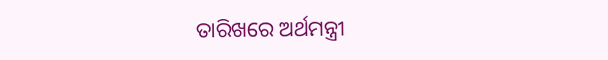ତାରିଖରେ ଅର୍ଥମନ୍ତ୍ରୀ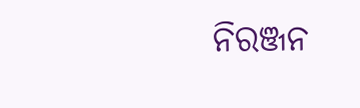ନିରଞ୍ଜନ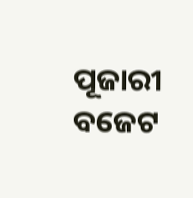ପୂଜାରୀ ବଜେଟ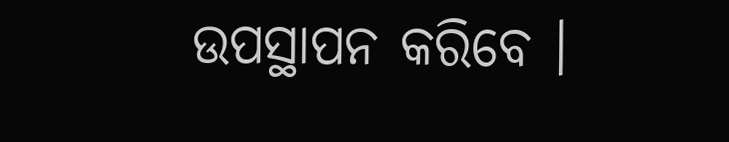ଉପସ୍ଥାପନ କରିବେ ।